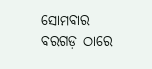ସୋମବାର ବରଗଡ଼ ଠାରେ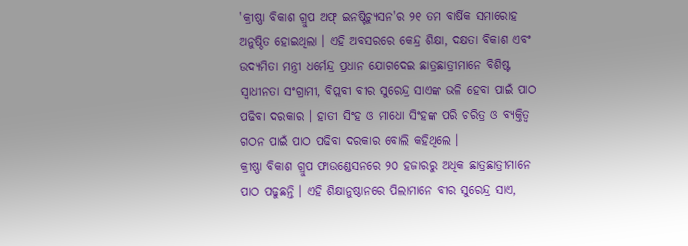'କ୍ରୀଷ୍ଣା ବିକାଶ ଗ୍ରୁପ ଅଫ୍ ଇନଷ୍ଟିଚ୍ୟୁସନ'ର ୨୧ ତମ ବାର୍ଷିକ ସମାରୋହ ଅନୁଷ୍ଠିତ ହୋଇଥିଲା । ଏହି ଅବସରରେ କେନ୍ଦ୍ର ଶିକ୍ଷା, ଦକ୍ଷତା ବିକାଶ ଏବଂ ଉଦ୍ୟମିତା ମନ୍ତ୍ରୀ ଧର୍ମେନ୍ଦ୍ର ପ୍ରଧାନ ଯୋଗଦେଇ ଛାତ୍ରଛାତ୍ରୀମାନେ ବିଶିଷ୍ଟ ସ୍ବାଧୀନତା ସଂଗ୍ରାମୀ, ବିପ୍ଲବୀ ବୀର ସୁରେନ୍ଦ୍ର ସାଏଙ୍କ ଭଳି ହେବା ପାଇଁ ପାଠ ପଢିବା ଦରକାର । ହାତୀ ସିଂହ ଓ ମାଧୋ ସିଂହଙ୍କ ପରି ଚରିତ୍ର ଓ ବ୍ୟକ୍ତିତ୍ଵ ଗଠନ ପାଇଁ ପାଠ ପଢିବା ଦରକାର ବୋଲି କହିଥିଲେ ।
କ୍ରୀଷ୍ଣା ବିକାଶ ଗ୍ରୁପ ଫାଉଣ୍ଡେସନରେ ୨୦ ହଜାରରୁ ଅଧିକ ଛାତ୍ରଛାତ୍ରୀମାନେ ପାଠ ପଢୁଛନ୍ତି । ଏହି ଶିକ୍ଷାନୁଷ୍ଠାନରେ ପିଲାମାନେ ବୀର ସୁରେନ୍ଦ୍ର ସାଏ,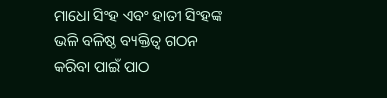ମାଧୋ ସିଂହ ଏବଂ ହାତୀ ସିଂହଙ୍କ ଭଳି ବଳିଷ୍ଠ ବ୍ୟକ୍ତିତ୍ଵ ଗଠନ କରିବା ପାଇଁ ପାଠ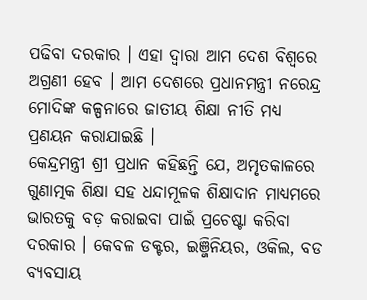ପଢିବା ଦରକାର । ଏହା ଦ୍ବାରା ଆମ ଦେଶ ବିଶ୍ବରେ ଅଗ୍ରଣୀ ହେବ । ଆମ ଦେଶରେ ପ୍ରଧାନମନ୍ତ୍ରୀ ନରେନ୍ଦ୍ର ମୋଦିଙ୍କ କଳ୍ପନାରେ ଜାତୀୟ ଶିକ୍ଷା ନୀତି ମଧ୍ୟ ପ୍ରଣୟନ କରାଯାଇଛି ।
କେନ୍ଦ୍ରମନ୍ତ୍ରୀ ଶ୍ରୀ ପ୍ରଧାନ କହିଛନ୍ତି ଯେ, ଅମୃତକାଳରେ ଗୁଣାତ୍ମକ ଶିକ୍ଷା ସହ ଧନ୍ଦାମୂଳକ ଶିକ୍ଷାଦାନ ମାଧ୍ଯମରେ ଭାରତକୁ ବଡ଼ କରାଇବା ପାଇଁ ପ୍ରଚେଷ୍ଟା କରିବା ଦରକାର । କେବଳ ଡକ୍ଟର, ଇଞ୍ଜିନିୟର, ଓକିଲ, ବଡ ବ୍ୟବସାୟ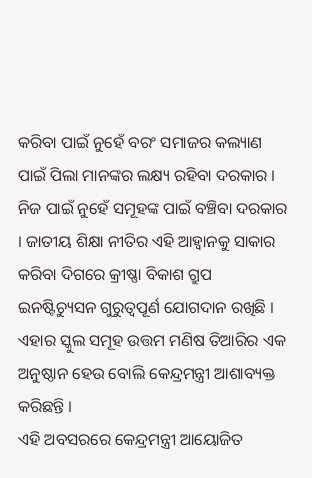କରିବା ପାଇଁ ନୁହେଁ ବରଂ ସମାଜର କଲ୍ୟାଣ ପାଇଁ ପିଲା ମାନଙ୍କର ଲକ୍ଷ୍ୟ ରହିବା ଦରକାର । ନିଜ ପାଇଁ ନୁହେଁ ସମୂହଙ୍କ ପାଇଁ ବଞ୍ଚିବା ଦରକାର । ଜାତୀୟ ଶିକ୍ଷା ନୀତିର ଏହି ଆହ୍ୱାନକୁ ସାକାର କରିବା ଦିଗରେ କ୍ରୀଷ୍ଣା ବିକାଶ ଗ୍ରୁପ ଇନଷ୍ଟିଚ୍ୟୁସନ ଗୁରୁତ୍ବପୂର୍ଣ ଯୋଗଦାନ ରଖିଛି । ଏହାର ସ୍କୁଲ ସମୂହ ଉତ୍ତମ ମଣିଷ ତିଆରିର ଏକ ଅନୁଷ୍ଠାନ ହେଉ ବୋଲି କେନ୍ଦ୍ରମନ୍ତ୍ରୀ ଆଶାବ୍ୟକ୍ତ କରିଛନ୍ତି ।
ଏହି ଅବସରରେ କେନ୍ଦ୍ରମନ୍ତ୍ରୀ ଆୟୋଜିତ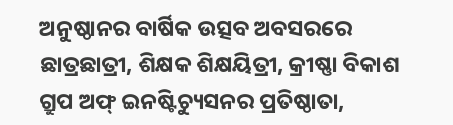ଅନୁଷ୍ଠାନର ବାର୍ଷିକ ଉତ୍ସବ ଅବସରରେ ଛାତ୍ରଛାତ୍ରୀ, ଶିକ୍ଷକ ଶିକ୍ଷୟିତ୍ରୀ, କ୍ରୀଷ୍ଣା ବିକାଶ ଗ୍ରୁପ ଅଫ୍ ଇନଷ୍ଟିଚ୍ୟୁସନର ପ୍ରତିଷ୍ଠାତା,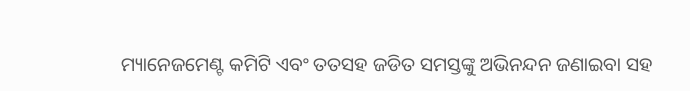ମ୍ୟାନେଜମେଣ୍ଟ କମିଟି ଏବଂ ତତସହ ଜଡିତ ସମସ୍ତଙ୍କୁ ଅଭିନନ୍ଦନ ଜଣାଇବା ସହ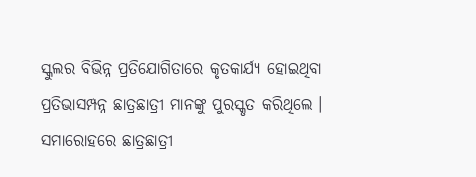ସ୍କୁଲର ବିଭିନ୍ନ ପ୍ରତିଯୋଗିତାରେ କୃତକାର୍ଯ୍ୟ ହୋଇଥିବା ପ୍ରତିଭାସମ୍ପନ୍ନ ଛାତ୍ରଛାତ୍ରୀ ମାନଙ୍କୁ ପୁରସ୍କୃତ କରିଥିଲେ । ସମାରୋହରେ ଛାତ୍ରଛାତ୍ରୀ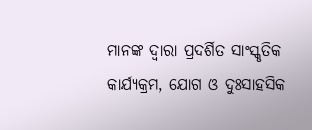ମାନଙ୍କ ଦ୍ବାରା ପ୍ରଦର୍ଶିତ ସାଂସ୍କୃତିକ କାର୍ଯ୍ୟକ୍ରମ, ଯୋଗ ଓ ଦୁଃସାହସିକ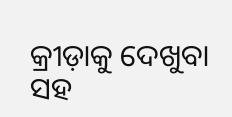କ୍ରୀଡ଼ାକୁ ଦେଖୁବା ସହ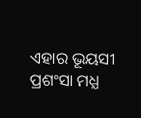ଏହାର ଭୂୟସୀ ପ୍ରଶଂସା ମଧ୍ଯ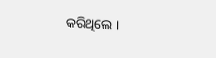କରିଥିଲେ ।